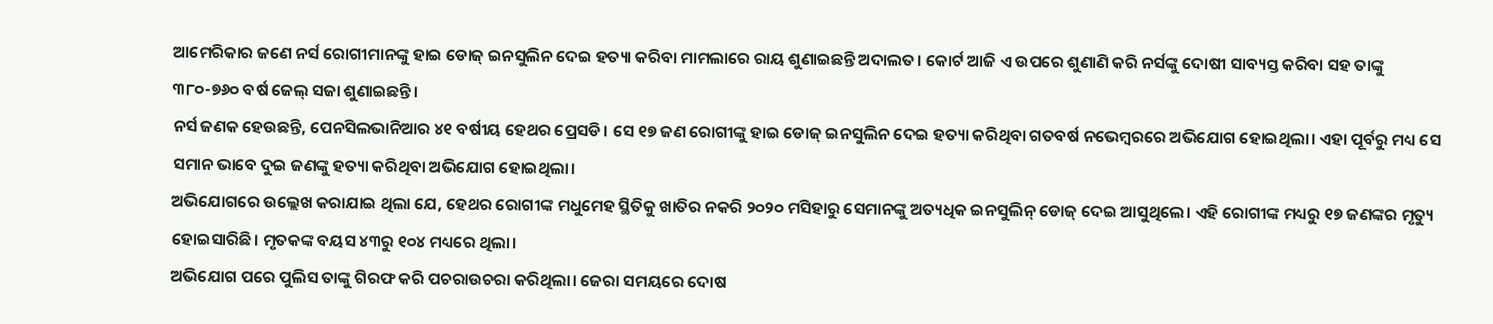ଆମେରିକାର ଜଣେ ନର୍ସ ରୋଗୀମାନଙ୍କୁ ହାଇ ଡୋଜ୍ ଇନସୁଲିନ ଦେଇ ହତ୍ୟା କରିବା ମାମଲାରେ ରାୟ ଶୁଣାଇଛନ୍ତି ଅଦାଲତ। କୋର୍ଟ ଆଜି ଏ ଉପରେ ଶୁଣାଣି କରି ନର୍ସଙ୍କୁ ଦୋଷୀ ସାବ୍ୟସ୍ତ କରିବା ସହ ତାଙ୍କୁ ୩୮୦-୭୬୦ ବର୍ଷ ଜେଲ୍ ସଜା ଶୁଣାଇଛନ୍ତି।
ନର୍ସ ଜଣକ ହେଉଛନ୍ତି, ପେନସିଲଭାନିଆର ୪୧ ବର୍ଷୀୟ ହେଥର ପ୍ରେସଡି। ସେ ୧୭ ଜଣ ରୋଗୀଙ୍କୁ ହାଇ ଡୋଜ୍ ଇନସୁଲିନ ଦେଇ ହତ୍ୟା କରିଥିବା ଗତବର୍ଷ ନଭେମ୍ବରରେ ଅଭିଯୋଗ ହୋଇଥିଲା। ଏହା ପୂର୍ବରୁ ମଧ୍ୟ ସେ ସମାନ ଭାବେ ଦୁଇ ଜଣଙ୍କୁ ହତ୍ୟା କରିଥିବା ଅଭିଯୋଗ ହୋଇଥିଲା।
ଅଭିଯୋଗରେ ଉଲ୍ଲେଖ କରାଯାଇ ଥିଲା ଯେ, ହେଥର ରୋଗୀଙ୍କ ମଧୁମେହ ସ୍ଥିତିକୁ ଖାତିର ନକରି ୨୦୨୦ ମସିହାରୁ ସେମାନଙ୍କୁ ଅତ୍ୟଧିକ ଇନସୁଲିନ୍ ଡୋଜ୍ ଦେଇ ଆସୁଥିଲେ। ଏହି ରୋଗୀଙ୍କ ମଧ୍ୟରୁ ୧୭ ଜଣଙ୍କର ମୃତ୍ୟୁ ହୋଇସାରିଛି। ମୃତକଙ୍କ ବୟସ ୪୩ରୁ ୧୦୪ ମଧ୍ୟରେ ଥିଲା।
ଅଭିଯୋଗ ପରେ ପୁଲିସ ତାଙ୍କୁ ଗିରଫ କରି ପଚରାଉଚରା କରିଥିଲା। ଜେରା ସମୟରେ ଦୋଷ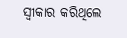ସ୍ୱୀକାର କରିଥିଲେ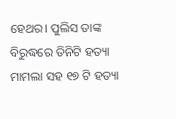ହେଥର। ପୁଲିସ ତାଙ୍କ ବିରୁଦ୍ଧରେ ତିନିଟି ହତ୍ୟା ମାମଲା ସହ ୧୭ ଟି ହତ୍ୟା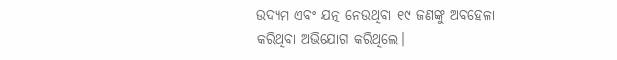ଉଦ୍ୟମ ଏବଂ ଯତ୍ନ ନେଉଥିବା ୧୯ ଜଣଙ୍କୁ ଅବହେଳା କରିଥିବା ଅଭିଯୋଗ କରିଥିଲେ।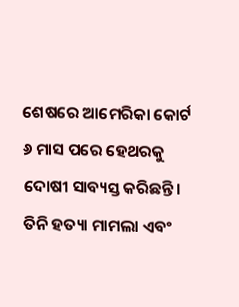ଶେଷରେ ଆମେରିକା କୋର୍ଟ ୬ ମାସ ପରେ ହେଥରକୁ ଦୋଷୀ ସାବ୍ୟସ୍ତ କରିଛନ୍ତି। ତିନି ହତ୍ୟା ମାମଲା ଏବଂ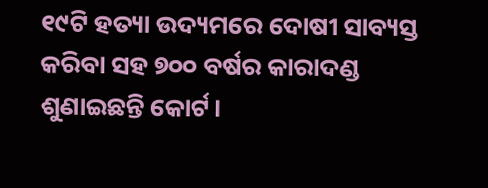୧୯ଟି ହତ୍ୟା ଉଦ୍ୟମରେ ଦୋଷୀ ସାବ୍ୟସ୍ତ କରିବା ସହ ୭୦୦ ବର୍ଷର କାରାଦଣ୍ଡ ଶୁଣାଇଛନ୍ତି କୋର୍ଟ।